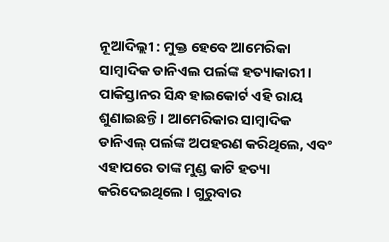ନୂଆଦିଲ୍ଲୀ : ମୁକ୍ତ ହେବେ ଆମେରିକା ସାମ୍ବାଦିକ ଡାନିଏଲ ପର୍ଲଙ୍କ ହତ୍ୟାକାରୀ । ପାକିସ୍ତାନର ସିନ୍ଧ ହାଇକୋର୍ଟ ଏହି ରାୟ ଶୁଣାଇଛନ୍ତି । ଆମେରିକାର ସାମ୍ବାଦିକ ଡାନିଏଲ୍ ପର୍ଲଙ୍କ ଅପହରଣ କରିଥିଲେ, ଏବଂ ଏହାପରେ ତାଙ୍କ ମୁଣ୍ଡ କାଟି ହତ୍ୟା କରିଦେଇଥିଲେ । ଗୁରୁବାର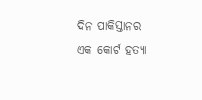ଦିନ ପାକିସ୍ତାନର ଏକ କୋର୍ଟ ହତ୍ୟା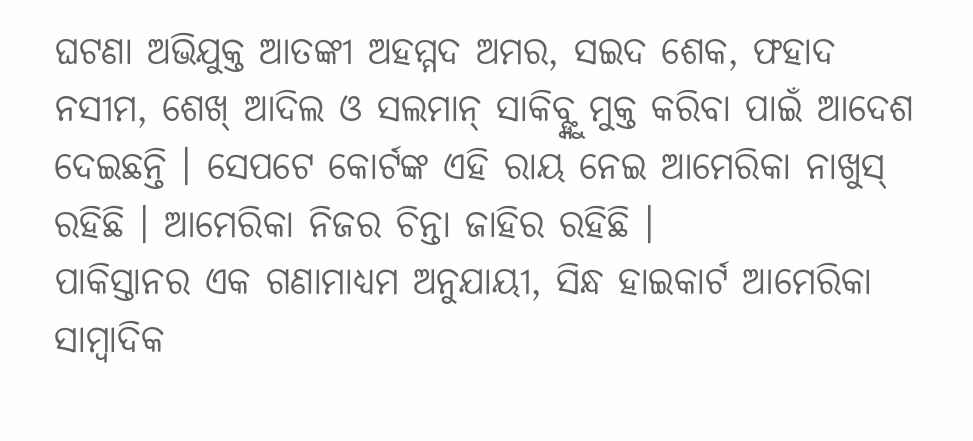ଘଟଣା ଅଭିଯୁକ୍ତ ଆତଙ୍କୀ ଅହମ୍ମଦ ଅମର, ସଇଦ ଶେକ, ଫହାଦ ନସୀମ, ଶେଖ୍ ଆଦିଲ ଓ ସଲମାନ୍ ସାକିବ୍ଙ୍କୁ ମୁକ୍ତ କରିବା ପାଇଁ ଆଦେଶ ଦେଇଛନ୍ତି । ସେପଟେ କୋର୍ଟଙ୍କ ଏହି ରାୟ ନେଇ ଆମେରିକା ନାଖୁସ୍ ରହିଛି । ଆମେରିକା ନିଜର ଚିନ୍ତା ଜାହିର ରହିଛି ।
ପାକିସ୍ତାନର ଏକ ଗଣାମାଧ୍ୟମ ଅନୁଯାୟୀ, ସିନ୍ଧ ହାଇକାର୍ଟ ଆମେରିକା ସାମ୍ବାଦିକ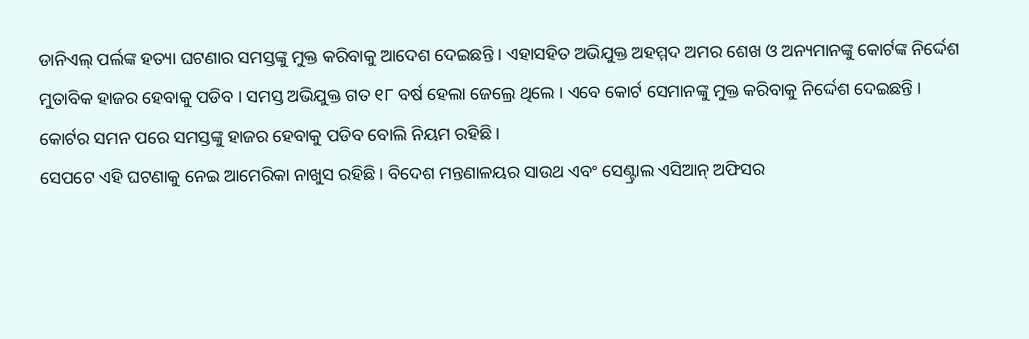ଡାନିଏଲ୍ ପର୍ଲଙ୍କ ହତ୍ୟା ଘଟଣାର ସମସ୍ତଙ୍କୁ ମୁକ୍ତ କରିବାକୁ ଆଦେଶ ଦେଇଛନ୍ତି । ଏହାସହିତ ଅଭିଯୁକ୍ତ ଅହମ୍ମଦ ଅମର ଶେଖ ଓ ଅନ୍ୟମାନଙ୍କୁ କୋର୍ଟଙ୍କ ନିର୍ଦ୍ଦେଶ ମୁତାବିକ ହାଜର ହେବାକୁ ପଡିବ । ସମସ୍ତ ଅଭିଯୁକ୍ତ ଗତ ୧୮ ବର୍ଷ ହେଲା ଜେଲ୍ରେ ଥିଲେ । ଏବେ କୋର୍ଟ ସେମାନଙ୍କୁ ମୁକ୍ତ କରିବାକୁ ନିର୍ଦ୍ଦେଶ ଦେଇଛନ୍ତି । କୋର୍ଟର ସମନ ପରେ ସମସ୍ତଙ୍କୁ ହାଜର ହେବାକୁ ପଡିବ ବୋଲି ନିୟମ ରହିଛି ।
ସେପଟେ ଏହି ଘଟଣାକୁ ନେଇ ଆମେରିକା ନାଖୁସ ରହିଛି । ବିଦେଶ ମନ୍ତଣାଳୟର ସାଉଥ ଏବଂ ସେଣ୍ଟ୍ରାଲ ଏସିଆନ୍ ଅଫିସର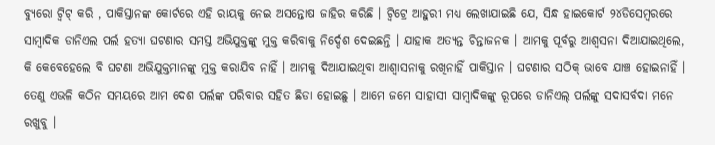ବ୍ୟୁରୋ ଟ୍ୱିଟ୍ କରି , ପାକିସ୍ତାନଙ୍କ କୋର୍ଟରେ ଏହି ରାୟକୁ ନେଇ ଅସନ୍ତୋଷ ଜାହିର କରିଛି । ଟ୍ୱିଟ୍ରେ ଆହୁରୀ ମଧ୍ୟ ଲେଖାଯାଇଛି ଯେ, ସିନ୍ଧ ହାଇକୋର୍ଟ ୨୪ଡିସେମ୍ବରରେ ସାମ୍ବାଦିକ ଡାନିଏଲ ପର୍ଲ ହତ୍ୟା ଘଟଣାର ସମସ୍ତ ଅଭିଯୁକ୍ତଙ୍କୁ ମୁକ୍ତ କରିବାକୁ ନିର୍ଦ୍ଦେଶ ଦେଇଛନ୍ତି । ଯାହାକ ଅତ୍ୟନ୍ତ ଚିନ୍ତାଜନକ । ଆମକୁ ପୂର୍ବରୁ ଆଶ୍ୱସନା ଦିଆଯାଇଥିଲେ, କି କେବେହେଲେ ବି ଘଟଣା ଅଭିଯୁକ୍ତମାନଙ୍କୁ ମୁକ୍ତ କରାଯିବ ନାହିଁ । ଆମକୁ ଦିଆଯାଇଥିବା ଆଶ୍ୱାସନାକୁ ରଖିନାହିଁ ପାକିସ୍ତାନ । ଘଟଣାର ସଠିକ୍ ଭାବେ ଯାଞ୍ଚ ହୋଇନାହିଁ । ତେଣୁ ଏଭଳି କଠିନ ସମୟରେ ଆମ ଦେଶ ପର୍ଲଙ୍କ ପରିବାର ସହିତ ଛିଡା ହୋଇଛୁ । ଆମେ ଜମେ ସାହାସୀ ସାମ୍ବାଦିକଙ୍କୁ ରୂପରେ ଡାନିଏଲ୍ ପର୍ଲଙ୍କୁ ସଦାସର୍ବଦା ମନେ ରଖୁବୁ ।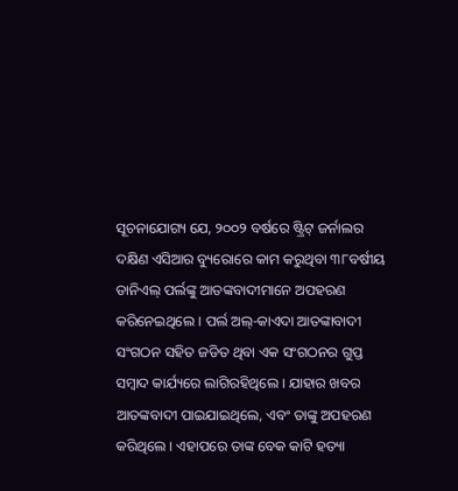ସୂଚନାଯୋଗ୍ୟ ଯେ, ୨୦୦୨ ବର୍ଷରେ ଷ୍ଟ୍ରିଟ୍ ଜର୍ନାଲର ଦକ୍ଷିଣ ଏସିଆର ବ୍ୟୁରୋରେ କାମ କରୁଥିବା ୩୮ବର୍ଷୀୟ ଡାନିଏଲ୍ ପର୍ଲଙ୍କୁ ଆତଙ୍କବାଦୀମାନେ ଅପହରଣ କରିନେଇଥିଲେ । ପର୍ଲ ଅଲ୍-କାଏଦା ଆତଙ୍କାବାଦୀ ସଂଗଠନ ସହିତ ଜଡିତ ଥିବା ଏକ ସଂଗଠନର ଗୁପ୍ତ ସମ୍ବାଦ କାର୍ଯ୍ୟରେ ଲାଗିରହିଥିଲେ । ଯାହାର ଖବର ଆତଙ୍କବାଦୀ ପାଇଯାଇଥିଲେ, ଏବଂ ତାଙ୍କୁ ଅପହରଣ କରିଥିଲେ । ଏହାପରେ ତାଙ୍କ ବେକ କାଟି ହତ୍ୟା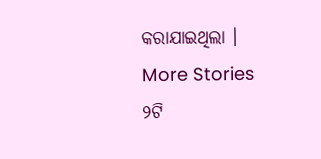କରାଯାଇଥିଲା ।
More Stories
୨ଟି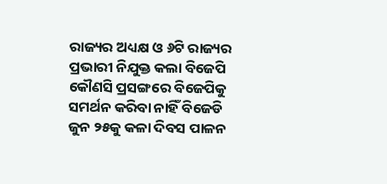ରାଜ୍ୟର ଅଧ୍ୟକ୍ଷ ଓ ୬ଟି ରାଜ୍ୟର ପ୍ରଭାରୀ ନିଯୁକ୍ତ କଲା ବିଜେପି
କୌଣସି ପ୍ରସଙ୍ଗରେ ବିଜେପିକୁ ସମର୍ଥନ କରିବା ନାହିଁ ବିଜେଡି
ଜୁନ ୨୫କୁ କଳା ଦିବସ ପାଳନ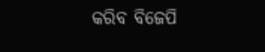କରିବ ବିଜେପି